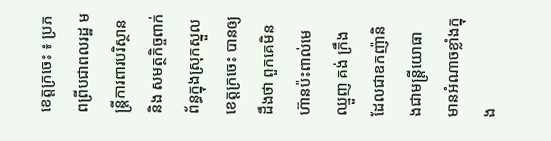ខេត្តក្រចេះ ៖ ប្រភពពី្របជាពលរដ្ឋ មន្ត្រីការពារបរិស្ថាន និង សមត្ថកិច្ចពាក់ព័ន្ធក្នុងស្រុកស្នួល ខេត្តក្រចេះ បានឲ្យដឹងថា ពួកគេមិនហ៊ានប៉ះពាល់មេឈ្មួញ គង់ ក្រឹង ដែលជាឧកញ៉ានិងជាមន្ត្រីយោធា មានអំណាចខ្លាំងក្នុង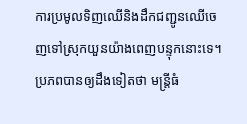ការប្រមូលទិញឈើនិងដឹកជញ្ជូនឈើចេញទៅស្រុកយួនយ៉ាងពេញបន្ទុកនោះទេ។
ប្រភពបានឲ្យដឹងទៀតថា មន្ត្រីធំ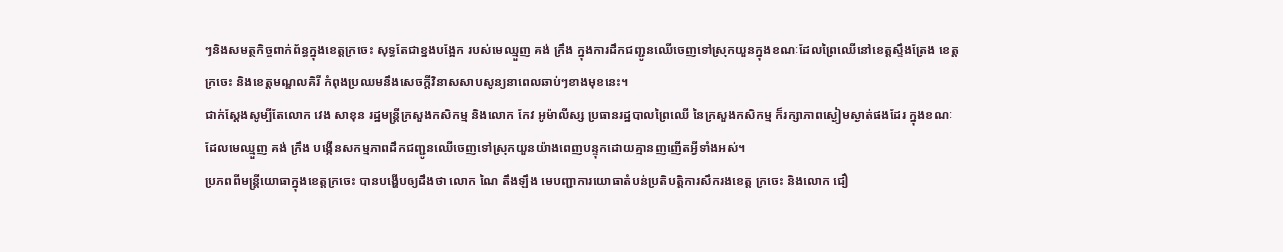ៗនិងសមត្ថកិច្ចពាក់ព័ន្ធក្នុងខេត្តក្រចេះ សុទ្ធតែជាខ្នងបង្អែក របស់មេឈ្មួញ គង់ ក្រឹង ក្នុងការដឹកជញ្ជូនឈើចេញទៅស្រុកយួនក្នុងខណៈដែលព្រៃឈើនៅខេត្តស្ទឹងត្រែង ខេត្តក្រចេះ និងខេត្តមណ្ឌលគិរី កំពុងប្រឈមនឹងសេចក្ដីវិនាសសាបសូន្យនាពេលឆាប់ៗខាងមុខនេះ។
ជាក់ស្ដែងសូម្បីតែលោក វេង សាខុន រដ្ឋមន្ត្រីក្រសួងកសិកម្ម និងលោក កែវ អូម៉ាលីស្ស ប្រធានរដ្ឋបាលព្រៃឈើ នៃក្រសួងកសិកម្ម ក៏រក្សាភាពស្ងៀមស្ងាត់ផងដែរ ក្នុងខណៈដែលមេឈ្មួញ គង់ ក្រឹង បង្កើនសកម្មភាពដឹកជញ្ជូនឈើចេញទៅស្រុកយួនយ៉ាងពេញបន្ទុកដោយគ្មានញញើតអ្វីទាំងអស់។
ប្រភពពីមន្ត្រីយោធាក្នុងខេត្តក្រចេះ បានបង្ហើបឲ្យដឹងថា លោក ណៃ តឹងឡឹង មេបញ្ជាការយោធាតំបន់ប្រតិបត្តិការសឹករងខេត្ត ក្រចេះ និងលោក ជឿ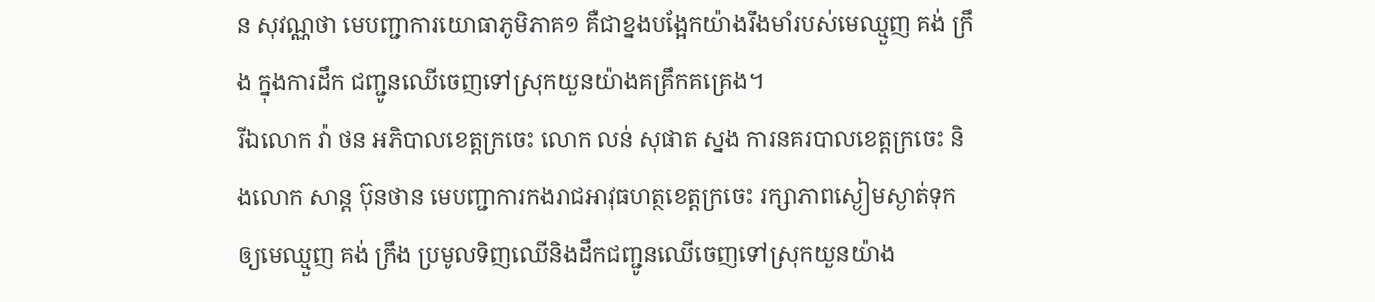ន សុវណ្ណថា មេបញ្ជាការយោធាភូមិភាគ១ គឺជាខ្នងបង្អែកយ៉ាងរឹងមាំរបស់មេឈ្មួញ គង់ ក្រឹង ក្នុងការដឹក ជញ្ជូនឈើចេញទៅស្រុកយួនយ៉ាងគគ្រឹកគគ្រេង។
រីឯលោក វ៉ា ថន អភិបាលខេត្តក្រចេះ លោក លន់ សុផាត ស្នង ការនគរបាលខេត្តក្រចេះ និងលោក សាន្ត ប៊ុនថាន មេបញ្ជាការកងរាជអាវុធហត្ថខេត្តក្រចេះ រក្សាភាពស្ងៀមស្ងាត់ទុកឲ្យមេឈ្មួញ គង់ ក្រឹង ប្រមូលទិញឈើនិងដឹកជញ្ជូនឈើចេញទៅស្រុកយួនយ៉ាង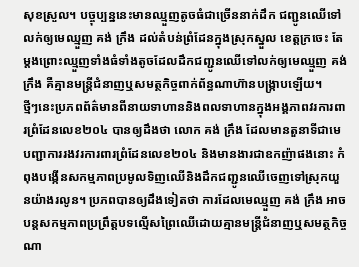សុខស្រួល។ បច្ចុប្បន្ននេះមានឈ្មួញតូចធំជាច្រើននាក់ដឹក ជញ្ជូនឈើទៅលក់ឲ្យមេឈ្មួញ គង់ ក្រឹង ដល់តំបន់ព្រំដែនក្នុងស្រុកស្នួល ខេត្តក្រចេះ តែម្តងព្រោះឈ្មួញទាំងធំទាំងតូចដែលដឹកជញ្ជូនឈើទៅលក់ឲ្យមេឈ្មួញ គង់ ក្រឹង គឺគ្មានមន្ត្រីជំនាញឬសមត្ថកិច្ចពាក់ព័ន្ធណាហ៊ានបង្ក្រាបឡើយ។
ថ្មីៗនេះប្រភពព័ត៌មានពីនាយទាហាននិងពលទាហានក្នុងអង្គភាពវរការពារព្រំដែនលេខ២០៤ បានឲ្យដឹងថា លោក គង់ ក្រឹង ដែលមានតួនាទីជាមេបញ្ជាការរងវរការពារព្រំដែនលេខ២០៤ និងមានងារជាឧកញ៉ាផងនោះ កំពុងបង្កើនសកម្មភាពប្រមូលទិញឈើនិងដឹកជញ្ជូនឈើចេញទៅស្រុកយួនយ៉ាងរលូន។ ប្រភពបានឲ្យដឹងទៀតថា ការដែលមេឈ្មួញ គង់ ក្រឹង អាចបន្តសកម្មភាពប្រព្រឹត្តបទល្មើសព្រៃឈើដោយគ្មានមន្ត្រីជំនាញឬសមត្ថកិច្ចណា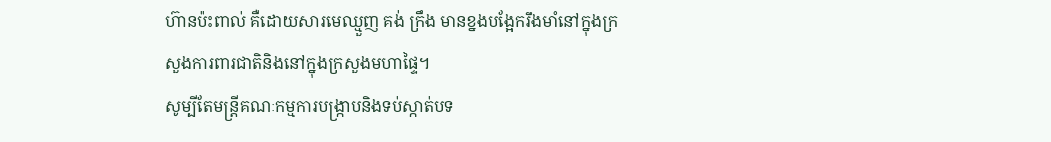ហ៊ានប៉ះពាល់ គឺដោយសារមេឈ្មួញ គង់ ក្រឹង មានខ្នងបង្អែករឹងមាំនៅក្នុងក្រសួងការពារជាតិនិងនៅក្នុងក្រសួងមហាផ្ទៃ។
សូម្បីតែមន្ត្រីគណៈកម្មការបង្ក្រាបនិងទប់ស្កាត់បទ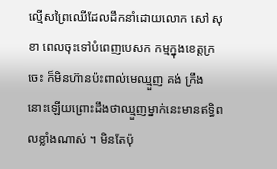ល្មើសព្រៃឈើដែលដឹកនាំដោយលោក សៅ សុខា ពេលចុះទៅបំពេញបេសក កម្មក្នុងខេត្តក្រចេះ ក៏មិនហ៊ានប៉ះពាល់មេឈ្មួញ គង់ ក្រឹង នោះឡើយព្រោះដឹងថាឈ្មួញម្នាក់នេះមានឥទ្ធិពលខ្លាំងណាស់ ។ មិនតែប៉ុ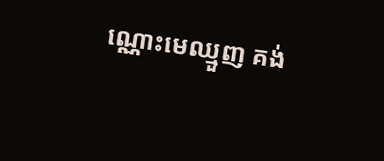ណ្ណោះមេឈ្មួញ គង់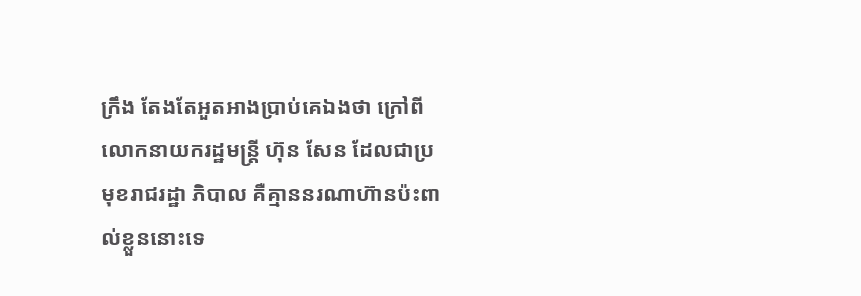ក្រឹង តែងតែអួតអាងប្រាប់គេឯងថា ក្រៅពីលោកនាយករដ្ឋមន្ត្រី ហ៊ុន សែន ដែលជាប្រមុខរាជរដ្ឋា ភិបាល គឺគ្មាននរណាហ៊ានប៉ះពាល់ខ្លួននោះទេ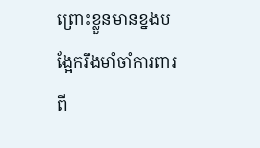ព្រោះខ្លួនមានខ្នងបង្អែករឹងមាំចាំការពារពី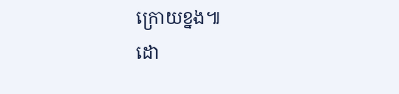ក្រោយខ្នង៕
ដោ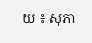យ ៖ សុភា